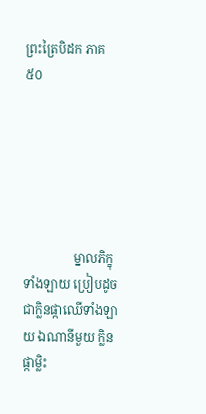ព្រះត្រៃបិដក ភាគ ៥០






                ម្នាលភិក្ខុទាំងឡាយ ប្រៀបដូចជាក្លិនផ្កាឈើទាំងឡាយ ឯណានីមួយ ក្លិនផ្កាម្លិះ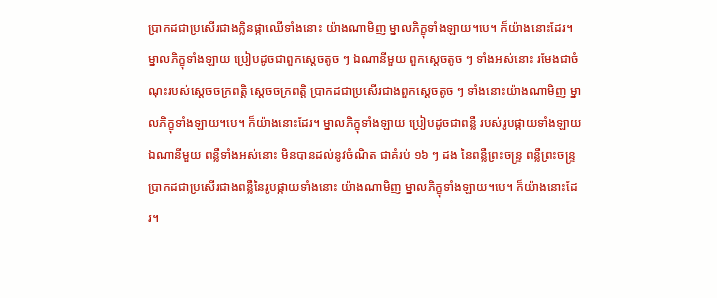ប្រាកដជាប្រសើរជាងក្លិនផ្កាឈើទាំងនោះ យ៉ាងណាមិញ ម្នាលភិក្ខុទាំងឡាយ។បេ។ ក៏យ៉ាងនោះដែរ។ ម្នាលភិក្ខុទាំងឡាយ ប្រៀបដូចជាពួកស្តេចតូច ៗ ឯណានីមួយ ពួកស្តេចតូច ៗ ទាំងអស់នោះ រមែងជាចំណុះរបស់ស្តេចចក្រពត្តិ ស្តេចចក្រពត្តិ ប្រាកដជាប្រសើរជាងពួកស្តេចតូច ៗ ទាំងនោះយ៉ាងណាមិញ ម្នាលភិក្ខុទាំងឡាយ។បេ។ ក៏យ៉ាងនោះដែរ។ ម្នាលភិក្ខុទាំងឡាយ ប្រៀបដូចជាពន្លឺ របស់រូបផ្កាយទាំងឡាយឯណានីមួយ ពន្លឺទាំងអស់នោះ មិនបានដល់នូវចំណិត ជាគំរប់ ១៦ ៗ ដង នៃពន្លឺព្រះចន្រ្ទ ពន្លឺព្រះចន្ទ្រ ប្រាកដជាប្រសើរជាងពន្លឺនៃរូបផ្កាយទាំងនោះ យ៉ាងណាមិញ ម្នាលភិក្ខុទាំងឡាយ។បេ។ ក៏យ៉ាងនោះដែរ។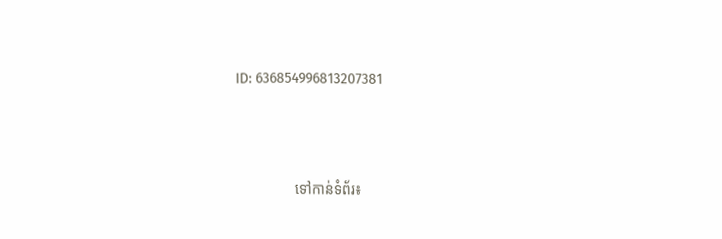ID: 636854996813207381



                ទៅកាន់ទំព័រ៖